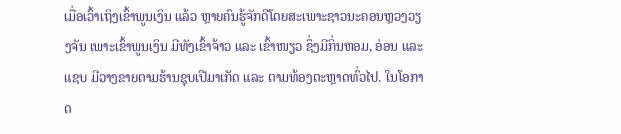ເມື່ອເວົ້າເຖິງເຂົ້າພູນເງິນ ແລ້ວ ຫຼາຍຄົນຮູ້ຈັກດີໂດຍສະເພາະຊາວນະຄອນຫຼວງວຽງຈັນ ເພາະເຂົ້າພູນເງິນ ມີທັງເຂົ້າຈ້າວ ແລະ ເຂົ້າໜຽວ ຊຶ່ງມີກິ່ນຫອມ, ອ່ອນ ແລະ ແຊບ ມີວາງຂາຍຕາມຮ້ານຊຸບເປີມາເກັດ ແລະ ຕາມທ້ອງຕະຫຼາດທົ່ວໄປ. ໃນໂອກາດ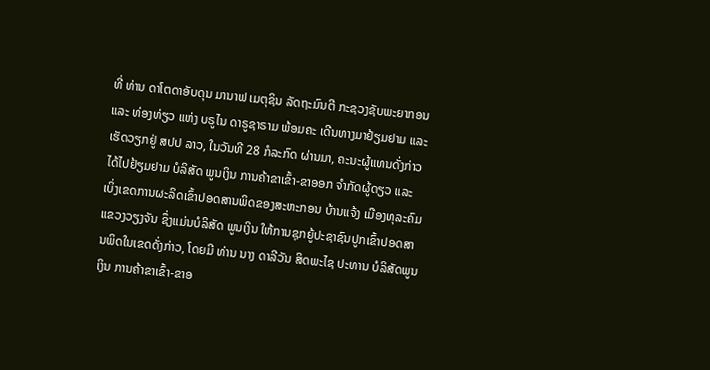ທີ່ ທ່ານ ດາໂຕດາອັບດຸນ ມານາຟ ເມຕຸຊິນ ລັດຖະມົນຕີ ກະຊວງຊັບພະຍາກອນ ແລະ ທ່ອງທ່ຽວ ແຫ່ງ ບຣູໄນ ດາຣູຊາຣາມ ພ້ອມຄະ ເດີນທາງມາຢ້ຽມຢາມ ແລະ ເຮັດວຽກຢູ່ ສປປ ລາວ, ໃນວັນທີ 28 ກໍລະກົດ ຜ່ານມາ, ຄະນະຜູ້ແທນດັ່ງກ່າວ ໄດ້ໄປຢ້ຽມຢາມ ບໍລິສັດ ພູນເງິນ ການຄ້າຂາເຂົ້າ-ຂາອອກ ຈຳກັດຜູ້ດຽວ ແລະ ເບິ່ງເຂດການຜະລິດເຂົ້າປອດສານພິດຂອງສະຫະກອນ ບ້ານແຈ້ງ ເມືອງທຸລະຄົມ ແຂວງວຽງຈັນ ຊຶ່ງແມ່ນບໍລິສັດ ພູນເງິນ ໃຫ້ການຊຸກຍູ້ປະຊາຊົນປູກເຂົ້າປອດສານພິດໃນເຂດດັ່ງກ່າວ, ໂດຍມີ ທ່ານ ນາງ ດາລີວັນ ສິດພະໄຊ ປະທານ ບໍລິສັດພູນເງິນ ການຄ້າຂາເຂົ້າ-ຂາອ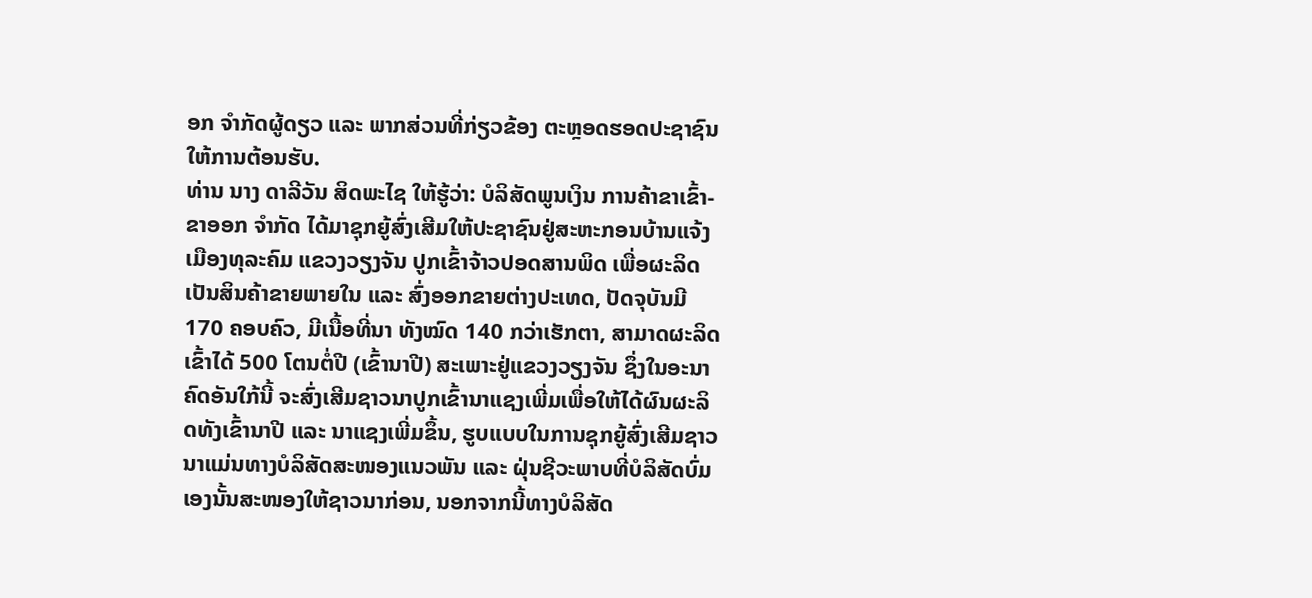ອກ ຈຳກັດຜູ້ດຽວ ແລະ ພາກສ່ວນທີ່ກ່ຽວຂ້ອງ ຕະຫຼອດຮອດປະຊາຊົນໃຫ້ການຕ້ອນຮັບ.
ທ່ານ ນາງ ດາລີວັນ ສິດພະໄຊ ໃຫ້ຮູ້ວ່າ: ບໍລິສັດພູນເງິນ ການຄ້າຂາເຂົ້າ-ຂາອອກ ຈຳກັດ ໄດ້ມາຊຸກຍູ້ສົ່ງເສີມໃຫ້ປະຊາຊົນຢູ່ສະຫະກອນບ້ານແຈ້ງ ເມືອງທຸລະຄົມ ແຂວງວຽງຈັນ ປູກເຂົ້າຈ້າວປອດສານພິດ ເພື່ອຜະລິດເປັນສິນຄ້າຂາຍພາຍໃນ ແລະ ສົ່ງອອກຂາຍຕ່າງປະເທດ, ປັດຈຸບັນມີ 170 ຄອບຄົວ, ມີເນື້ອທີ່ນາ ທັງໝົດ 140 ກວ່າເຮັກຕາ, ສາມາດຜະລິດເຂົ້າໄດ້ 500 ໂຕນຕໍ່ປີ (ເຂົ້ານາປີ) ສະເພາະຢູ່ແຂວງວຽງຈັນ ຊຶ່ງໃນອະນາຄົດອັນໃກ້ນີ້ ຈະສົ່ງເສີມຊາວນາປູກເຂົ້ານາແຊງເພີ່ມເພື່ອໃຫ້ໄດ້ຜົນຜະລິດທັງເຂົ້ານາປີ ແລະ ນາແຊງເພີ່ມຂຶ້ນ, ຮູບແບບໃນການຊຸກຍູ້ສົ່ງເສີມຊາວນາແມ່ນທາງບໍລິສັດສະໜອງແນວພັນ ແລະ ຝຸ່ນຊີວະພາບທີ່ບໍລິສັດບົ່ມເອງນັ້ນສະໜອງໃຫ້ຊາວນາກ່ອນ, ນອກຈາກນີ້ທາງບໍລິສັດ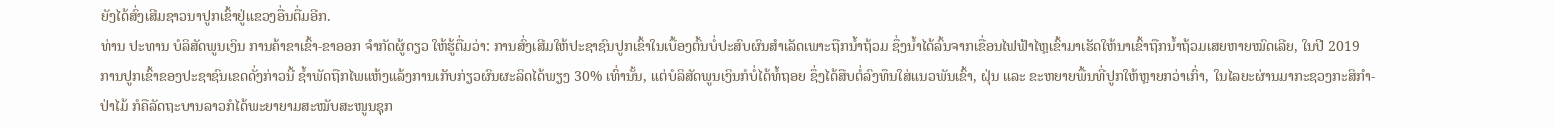ຍັງໄດ້ສົ່ງເສີມຊາວນາປູກເຂົ້າຢູ່ແຂວງອື່ນຕື່ມອີກ.
ທ່ານ ປະທານ ບໍລິສັດພູນເງິນ ການຄ້າຂາເຂົ້າ-ຂາອອກ ຈຳກັດຜູ້ດຽວ ໃຫ້ຮູ້ຕື່ມວ່າ: ການສົ່ງເສີມໃຫ້ປະຊາຊົນປູກເຂົ້າໃນເບື້ອງຕົ້ນບໍ່ປະສົບຜົນສຳເລັດເພາະຖືກນໍ້າຖ້ວມ ຊຶ່ງນໍ້າໄດ້ລົ້ນຈາກເຂື່ອນໄຟຟ້າໄຫຼເຂົ້າມາເຮັດໃຫ້ນາເຂົ້າຖືກນ້ຳຖ້ວມເສຍຫາຍໝົດເລີຍ, ໃນປີ 2019 ການປູກເຂົ້າຂອງປະຊາຊົນເຂດດັ່ງກ່າວນີ້ ຊໍ້າພັດຖືກໄພແຫ້ງແລ້ງການເກັບກ່ຽວຜົນຜະລິດໄດ້ພຽງ 30% ເທົ່ານັ້ນ, ແຕ່ບໍລິສັດພູນເງິນກໍບໍ່ໄດ້ທໍ້ຖອຍ ຊຶ່ງໄດ້ສືບຕໍ່ລົງທຶນໃສ່ແນວພັນເຂົ້າ, ຝຸ່ນ ແລະ ຂະຫຍາຍພື້ນທີ່ປູກໃຫ້ຫຼາຍກວ່າເກົ່າ, ໃນໄລຍະຜ່ານມາກະຊວງກະສິກຳ-ປ່າໄມ້ ກໍຄືລັດຖະບານລາວກໍໄດ້ພະຍາຍາມສະໝັບສະໜູນຊຸກ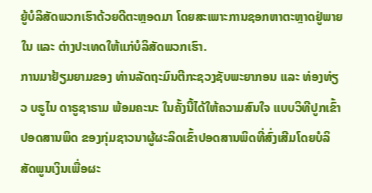ຍູ້ບໍລິສັດພວກເຮົາດ້ວຍດີຕະຫຼອດມາ ໂດຍສະເພາະການຊອກຫາຕະຫຼາດຢູ່ພາຍໃນ ແລະ ຕ່າງປະເທດໃຫ້ແກ່ບໍລິສັດພວກເຮົາ.
ການມາຢ້ຽມຍາມຂອງ ທ່ານລັດຖະມົນຕີກະຊວງຊັບພະຍາກອນ ແລະ ທ່ອງທ່ຽວ ບຣູໄນ ດາຣູຊາຣາມ ພ້ອມຄະນະ ໃນຄັ້ງນີ້ໄດ້ໃຫ້ຄວາມສົນໃຈ ແບບວິທີປູກເຂົ້າປອດສານພິດ ຂອງກຸ່ມຊາວນາຜູ້ຜະລິດເຂົ້າປອດສານພິດທີ່ສົ່ງເສີມໂດຍບໍລິສັດພູນເງິນເພື່ອຜະ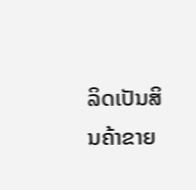ລິດເປັນສິນຄ້າຂາຍ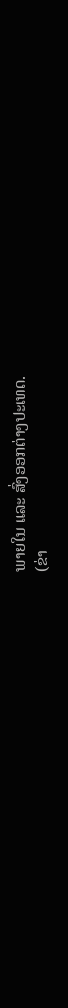ພາຍໃນ ແລະ ສົ່ງອອກຕ່າງປະເທດ.
(ຂ່າ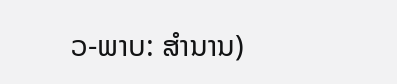ວ-ພາບ: ສຳນານ)